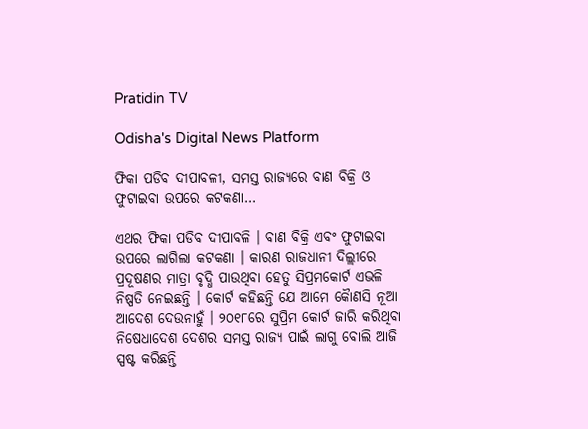Pratidin TV

Odisha's Digital News Platform

ଫିକା ପଡିବ ଦୀପାବଳୀ, ସମସ୍ତ ରାଜ୍ୟରେ ବାଣ ବିକ୍ରି ଓ ଫୁଟାଇବା ଉପରେ କଟକଣା…

ଏଥର ଫିକା ପଡିବ ଦୀପାବଳି । ବାଣ ବିକ୍ରି ଏବଂ ଫୁଟାଇବା ଉପରେ ଲାଗିଲା କଟକଣା । କାରଣ ରାଜଧାନୀ ଦିଲ୍ଲୀରେ ପ୍ରଦୂଷଣର ମାତ୍ରା ବୃଦ୍ଧି ପାଉଥିବା ହେତୁ ସିପ୍ରମକୋର୍ଟ ଏଭଳି ନିଷ୍ପତି ନେଇଛନ୍ତି । କୋର୍ଟ କହିଛନ୍ତି ଯେ ଆମେ କୈାଣସି ନୂଆ ଆଦେଶ ଦେଉନାହୁଁ । ୨୦୧୮ରେ ସୁପ୍ରିମ କୋର୍ଟ ଜାରି କରିଥିବା ନିଷେଧାଦେଶ ଦେଶର ସମସ୍ତ ରାଜ୍ୟ ପାଇଁ ଲାଗୁ ବୋଲି ଆଜି ସ୍ପଷ୍ଟ କରିଛନ୍ତି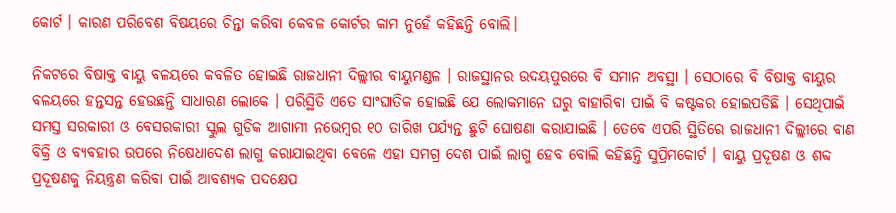କୋର୍ଟ । କାରଣ ପରିବେଶ ବିଷୟରେ ଚିନ୍ତା କରିବା କେବଳ କୋର୍ଟର କାମ ନୁହେଁ କହିଛନ୍ତି ବୋଲି।

ନିକଟରେ ବିଷାକ୍ତ ବାୟୁ ବଳୟରେ କବଳିତ ହୋଇଛି ରାଜଧାନୀ ଦିଲ୍ଲୀର ବାୟୁମଣ୍ଡଳ । ରାଜସ୍ଥାନର ଉଦୟପୁରରେ ବି ସମାନ ଅବସ୍ଥା । ସେଠାରେ ବି ବିଷାକ୍ତ ବାୟୁର ବଳୟରେ ହନ୍ତସନ୍ତ ହେଉଛନ୍ତି ସାଧାରଣ ଲୋକେ । ପରିସ୍ଥିତି ଏତେ ସାଂଘାତିକ ହୋଇଛି ଯେ ଲୋକମାନେ ଘରୁ ବାହାରିବା ପାଇଁ ବି କଷ୍ଟକର ହୋଇପଡିଛି । ସେଥିପାଇଁ ସମସ୍ତ ସରକାରୀ ଓ ବେସରକାରୀ ସ୍କୁଲ ଗୁଡିକ ଆଗାମୀ ନଭେମ୍ବର ୧୦ ତାରିଖ ପର୍ଯ୍ୟନ୍ତ ଛୁଟି ଘୋଷଣା କରାଯାଇଛି । ତେବେ ଏପରି ସ୍ଥିତିରେ ରାଜଧାନୀ ଦିଲ୍ଲୀରେ ବାଣ ବିକ୍ରି ଓ ବ୍ୟବହାର ଉପରେ ନିଷେଧାଦେଶ ଲାଗୁ କରାଯାଇଥିବା ବେଳେ ଏହା ସମଗ୍ର ଦେଶ ପାଇଁ ଲାଗୁ ହେବ ବୋଲି କହିଛନ୍ତି ସୁପ୍ରିମକୋର୍ଟ । ବାୟୁ ପ୍ରଦୂଷଣ ଓ ଶବ୍ଦ ପ୍ରଦୂଷଣକୁ ନିୟନ୍ତ୍ରଣ କରିବା ପାଇଁ ଆବଶ୍ୟକ ପଦକ୍ଷେପ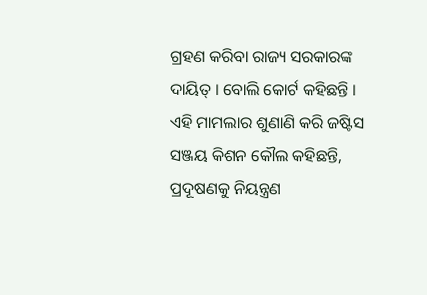ଗ୍ରହଣ କରିବା ରାଜ୍ୟ ସରକାରଙ୍କ ଦାୟିତ୍ । ବୋଲି କୋର୍ଟ କହିଛନ୍ତି । ଏହି ମାମଲାର ଶୁଣାଣି କରି ଜଷ୍ଟିସ ସଞ୍ଜୟ କିଶନ କୌଲ କହିଛନ୍ତି, ପ୍ରଦୂଷଣକୁ ନିୟନ୍ତ୍ରଣ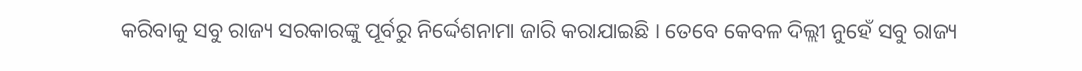କରିବାକୁ ସବୁ ରାଜ୍ୟ ସରକାରଙ୍କୁ ପୂର୍ବରୁ ନିର୍ଦ୍ଦେଶନାମା ଜାରି କରାଯାଇଛି । ତେବେ କେବଳ ଦିଲ୍ଲୀ ନୁହେଁ ସବୁ ରାଜ୍ୟ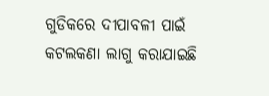ଗୁଡିକରେ ଦୀପାବଳୀ ପାଇଁ କଟଲକଣା ଲାଗୁ କରାଯାଇଛି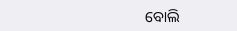ବୋଲି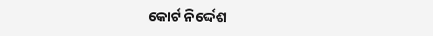କୋର୍ଟ ନିର୍ଦ୍ଦେଶ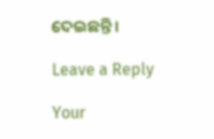ଦେଇଛନ୍ତି ।

Leave a Reply

Your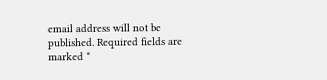email address will not be published. Required fields are marked *